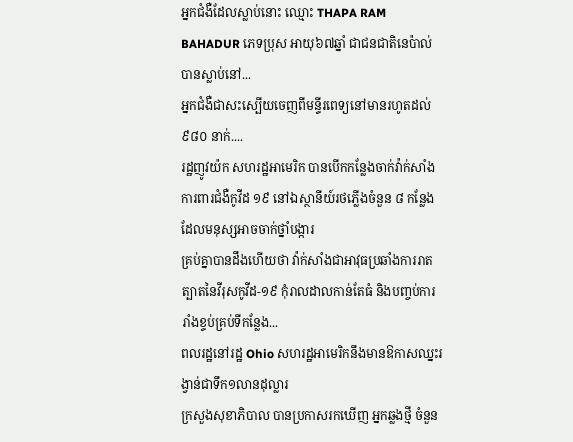អ្នកជំងឺដែលស្លាប់នោះ ឈ្មោះ THAPA RAM BAHADUR ភេទប្រុស អាយុ៦៧ឆ្នាំ ជាជនជាតិនេប៉ាល់ បានស្លាប់នៅ...
អ្នកជំងឺជាសះស្បើយចេញពីមន្ទីរពេទ្យនៅមានរហូតដល់ ៩៨០ នាក់....
រដ្ឋញូវយ៉ក សហរដ្ឋអាមេរិក បានបើកកន្លែងចាក់វ៉ាក់សាំងការពារជំងឺកូវីដ ១៩ នៅឯស្ថានីយ៍រថភ្លើងចំនួន ៨ កន្លែង ដែលមនុស្សអាចចាក់ថ្នាំបង្ការ
គ្រប់គ្នាបានដឹងហើយថា វ៉ាក់សាំងជាអាវុធប្រឆាំងការរាតត្បាតនៃវីរុសកូវីដ-១៩ កុំរាលដាលកាន់តែធំ និងបញ្ចប់ការរាំងខ្ទប់គ្រប់ទីកន្លែង...
ពលរដ្ឋនៅរដ្ឋ Ohio សហរដ្ឋអាមេរិកនឹងមានឱកាសឈ្នះរង្វាន់ជាទឹក១លានដុល្លារ
ក្រសួងសុខាភិបាល បានប្រកាសរកឃើញ អ្នកឆ្លងថ្មី ចំនួន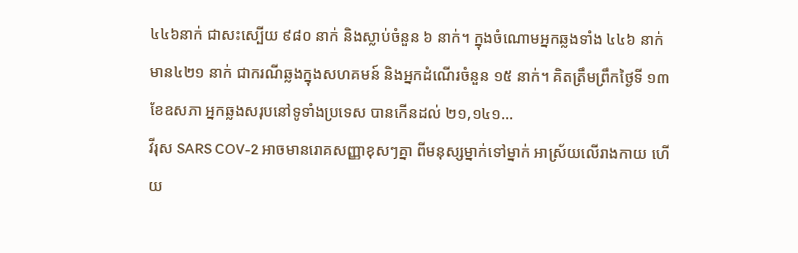៤៤៦នាក់ ជាសះស្បើយ ៩៨០ នាក់ និងស្លាប់ចំនួន ៦ នាក់។ ក្នុងចំណោមអ្នកឆ្លងទាំង ៤៤៦ នាក់ មាន៤២១ នាក់ ជាករណីឆ្លងក្នុងសហគមន៍ និងអ្នកដំណើរចំនួន ១៥ នាក់។ គិតត្រឹមព្រឹកថ្ងៃទី ១៣ ខែឧសភា អ្នកឆ្លងសរុបនៅទូទាំងប្រទេស បានកើនដល់ ២១,១៤១...
វីរុស SARS COV-2 អាចមានរោគសញ្ញាខុសៗគ្នា ពីមនុស្សម្នាក់ទៅម្នាក់ អាស្រ័យលើរាងកាយ ហើយ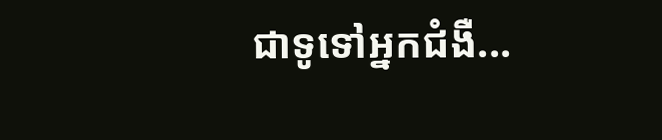ជាទូទៅអ្នកជំងឺ...